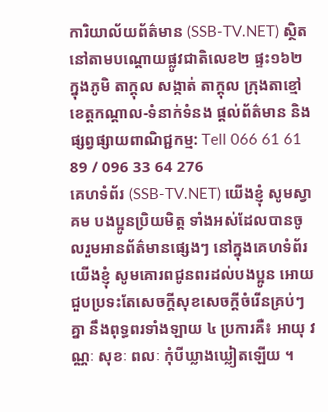ការិយាល័យព័ត៌មាន (SSB-TV.NET) ស្ថិតនៅតាមបណ្ដោយផ្លូវជាតិលេខ២ ផ្ទះ១៦២ ក្នុងភូមិ តាក្តុល សង្កាត់ តាក្តុល ក្រុងតាខ្មៅ ខេត្តកណ្ដាល-ទំនាក់ទំនង ផ្ដល់ព័ត៌មាន និង ផ្សព្វផ្សាយពាណិជ្ជកម្ម: Tell 066 61 61 89 / 096 33 64 276
គេហទំព័រ (SSB-TV.NET) យើងខ្ញុំ សូមស្វាគម បងប្អូនប្រិយមិត្ត ទាំងអស់ដែលបានចូលរួមអានព័ត៌មានផ្សេងៗ នៅក្នុងគេហទំព័រយើងខ្ញុំ សូមគោរពជូនពរដល់បងប្អូន អោយជួបប្រទះតែសេចក្តីសុខសេចក្តីចំរើនគ្រប់ៗគ្នា នឹងពុទ្ធពរទាំងឡាយ ៤ ប្រការគឺ៖ អាយុ វណ្ណៈ សុខៈ ពលៈ កំុបីឃ្លាងឃ្លៀតឡើយ ។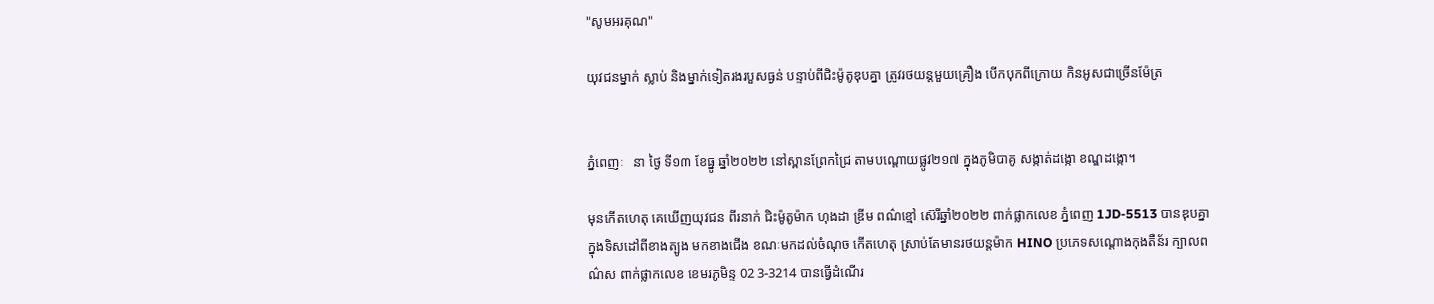"សូមអរគុណ"

យុវជនម្នាក់ ស្លាប់ និងម្នាក់ទៀតរងរបួសធ្ងន់ បន្ទាប់ពីជិះម៉ូតូឌុបគ្នា ត្រូវរថយន្តមួយគ្រឿង បើកបុកពីក្រោយ កិនអូសជាច្រើនម៉ែត្រ


ភ្នំពេញៈ   នា ថ្ងៃ ទី១៣ ខែធ្នូ ឆ្នាំ២០២២ នៅស្ពានព្រែកជ្រៃ តាមបណ្ដោយផ្លូវ២១៧ ក្នុងភូមិបាគូ សង្កាត់ដង្កោ ខណ្ឌដង្កោ។

មុនកើតហេតុ គេឃើញយុវជន ពីរនាក់ ជិះម៉ូតូម៉ាក ហុងដា ឌ្រីម ពណ៌ខ្មៅ ស៊េរីឆ្នាំ២០២២ ពាក់ផ្លាកលេខ ភ្នំពេញ 1JD-5513 បានឌុបគ្នា ក្នុងទិសដៅពីខាងត្បូង មកខាងជើង ខណៈមកដល់ចំណុច កើតហេតុ ស្រាប់តែមានរថយន្តម៉ាក HINO ប្រភេទសណ្ដោងកុងតឺន័រ ក្បាលពណ៌ស ពាក់ផ្លាកលេខ ខេមរភូមិន្ទ 02 3-3214 បានធ្វើដំណើរ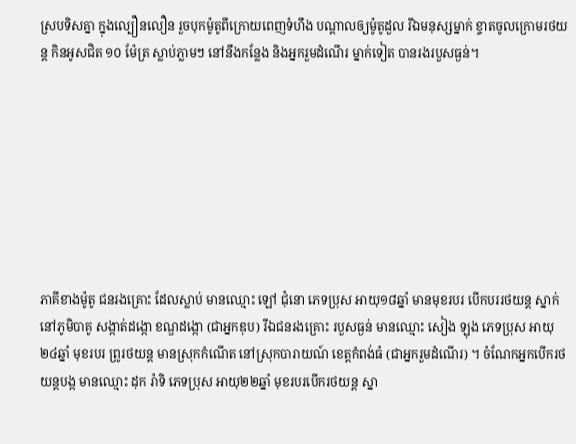ស្របទិសគ្នា ក្នុងល្បឿនលឿន រួចបុកម៉ូតូពីក្រោយពេញទំហឹង បណ្ដាលឲ្យម៉ូតូដួល រីឯមនុស្សម្នាក់ ខ្ទាតចូលក្រោមរថយន្ត កិនអូសជិត ១០ ម៉ែត្រ ស្លាប់ភ្លាមៗ នៅនឹងកន្លែង និងអ្នករួមដំណើរ ម្នាក់ទៀត បានរងរបួសធ្ងន់។








ភាគីខាងម៉ូតូ ជនរងគ្រោះ ដែលស្លាប់ មានឈ្មោះ ឡៅ ជុំនោ ភេទប្រុស អាយុ១៨ឆ្នាំ មានមុខរបរ បើកបររថយន្ត ស្នាក់នៅភូមិបាគូ សង្កាត់ដង្កោ ខណ្ឌដង្កោ (ជាអ្នកឌុប) រីឯជនរងគ្រោះ របួសធ្ងន់ មានឈ្មោះ សៀង ឡុង ភេទប្រុស អាយុ២៤ឆ្នាំ មុខរបរ ព្រូរថយន្ត មានស្រុកកំណើត នៅស្រុកបារាយណ៍ ខេត្តកំពង់ធំ (ជាអ្នករួមដំណើរ) ។ ចំណែកអ្នកបើករថយន្តបង្ក មានឈ្មោះ ដុក រ៉ាទិ ភេទប្រុស អាយុ២២ឆ្នាំ មុខរបរបើករថយន្ត ស្នា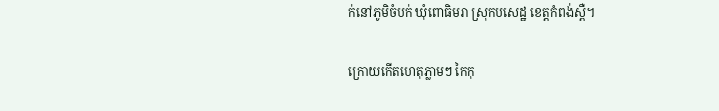ក់នៅភូមិចំបក់ ឃុំពោធិមរា ស្រុកបសេដ្ឋ ខេត្តកំពង់ស្ពឺ។

ក្រោយកើតហេតុភ្លាមៗ កៃកុ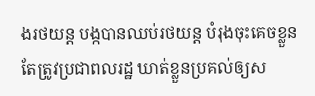ងរថយន្ត បង្កបានឈប់រថយន្ត បំរុងចុះគេចខ្លួន តែត្រូវប្រជាពលរដ្ឋ ឃាត់ខ្លួនប្រគល់ឲ្យស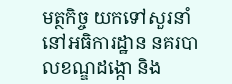មត្ថកិច្ច យកទៅសួរនាំ នៅអធិការដ្ឋាន នគរបាលខណ្ឌដង្កោ និង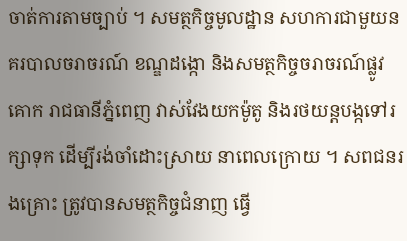ចាត់ការតាមច្បាប់ ។ សមត្ថកិច្ចមូលដ្ឋាន សហការជាមួយនគរបាលចរាចរណ៍ ខណ្ឌដង្កោ និងសមត្ថកិច្ចចរាចរណ៍ផ្លូវគោក រាជធានីភ្នំពេញ វាស់វែងយកម៉ូតូ និងរថយន្តបង្កទៅរក្សាទុក ដើម្បីរង់ចាំដោះស្រាយ នាពេលក្រោយ ។ សពជនរងគ្រោះ ត្រូវបានសមត្ថកិច្ចជំនាញ ធ្វើ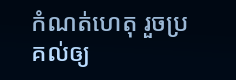កំណត់ហេតុ រួចប្រគល់ឲ្យ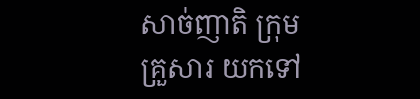សាច់ញាតិ ក្រុមគ្រួសារ យកទៅ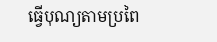ធ្វើបុណ្យតាមប្រពៃ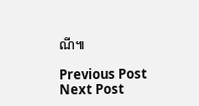ណី៕

Previous Post Next Post